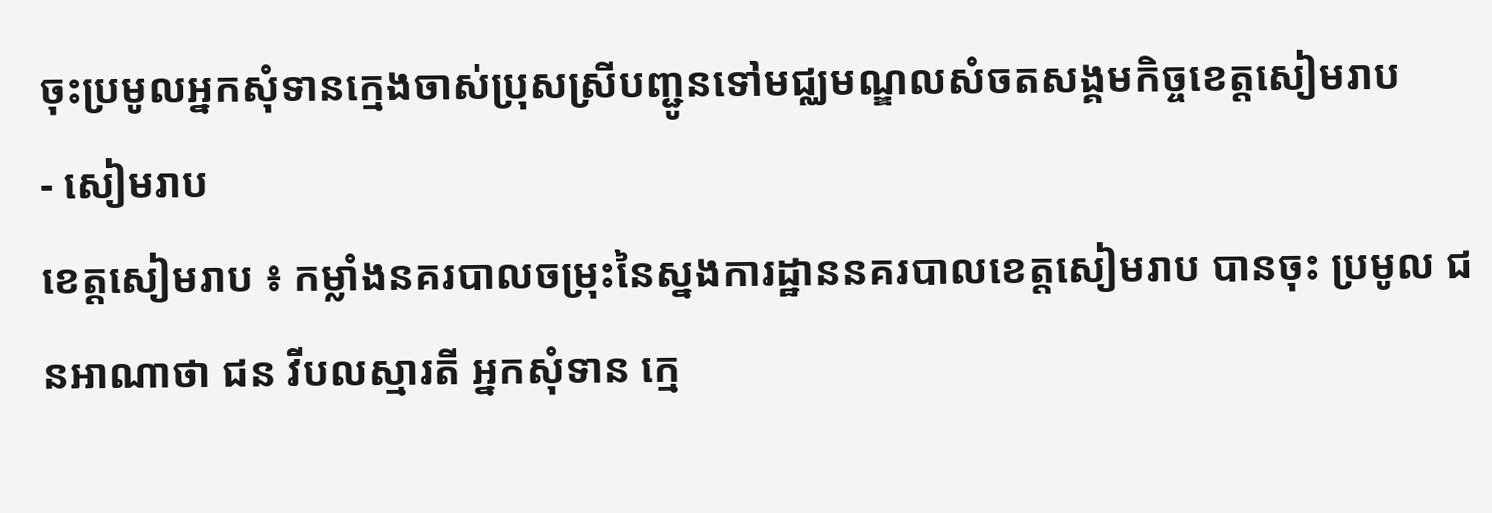ចុះប្រមូលអ្នកសុំទានក្មេងចាស់ប្រុសស្រីបញ្ជូនទៅមជ្ឈមណ្ឌលសំចតសង្គមកិច្ចខេត្តសៀមរាប
- សៀមរាប
ខេត្តសៀមរាប ៖ កម្លាំងនគរបាលចម្រុះនៃស្នងការដ្ឋាននគរបាលខេត្តសៀមរាប បានចុះ ប្រមូល ជនអាណាថា ជន វីបលស្មារតី អ្នកសុំទាន ក្មេ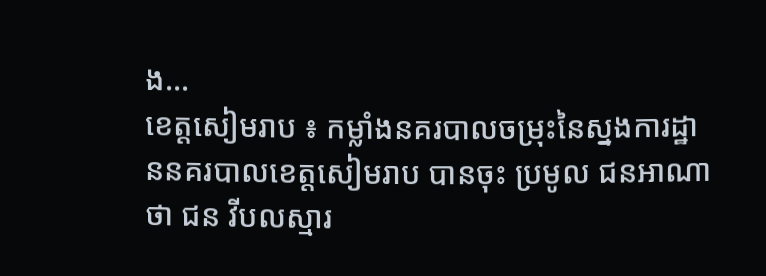ង…
ខេត្តសៀមរាប ៖ កម្លាំងនគរបាលចម្រុះនៃស្នងការដ្ឋាននគរបាលខេត្តសៀមរាប បានចុះ ប្រមូល ជនអាណាថា ជន វីបលស្មារ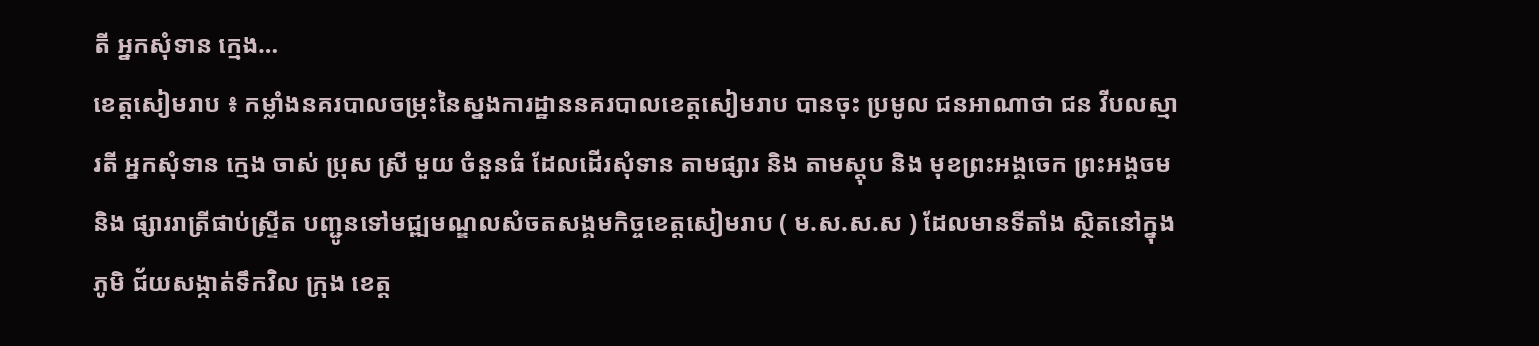តី អ្នកសុំទាន ក្មេង…
ខេត្តសៀមរាប ៖ កម្លាំងនគរបាលចម្រុះនៃស្នងការដ្ឋាននគរបាលខេត្តសៀមរាប បានចុះ ប្រមូល ជនអាណាថា ជន វីបលស្មារតី អ្នកសុំទាន ក្មេង ចាស់ ប្រុស ស្រី មួយ ចំនួនធំ ដែលដើរសុំទាន តាមផ្សារ និង តាមស្តុប និង មុខព្រះអង្គចេក ព្រះអង្គចម និង ផ្សាររាត្រីផាប់ស្ទ្រីត បញ្ជូនទៅមជ្ឍមណ្ឌលសំចតសង្គមកិច្ចខេត្តសៀមរាប ( ម.ស.ស.ស ) ដែលមានទីតាំង ស្ថិតនៅក្នុង ភូមិ ជ័យសង្កាត់ទឹកវិល ក្រុង ខេត្ត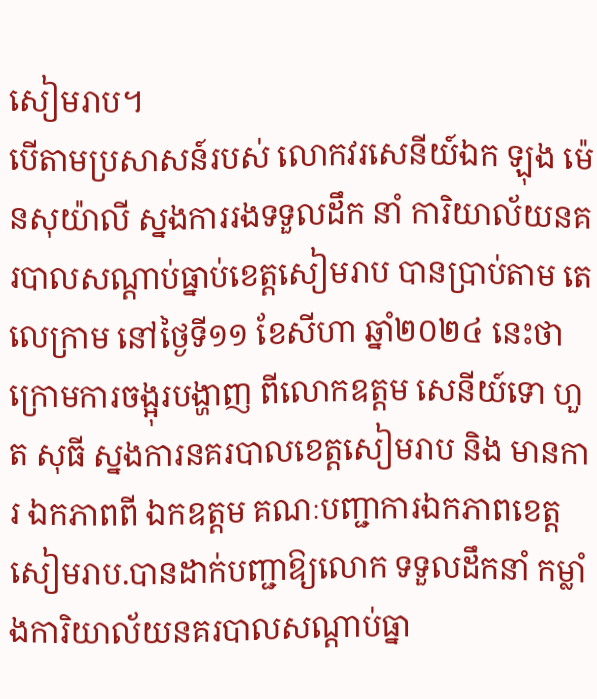សៀមរាប។
បើតាមប្រសាសន៍របស់ លោកវរសេនីយ៍ឯក ឡុង ម៉េនសុយ៉ាលី ស្នងការរងទទួលដឹក នាំ ការិយាល័យនគរបាលសណ្ដាប់ធ្នាប់ខេត្តសៀមរាប បានប្រាប់តាម តេលេក្រាម នៅថ្ងៃទី១១ ខែសីហា ឆ្នាំ២០២៤ នេះថា ក្រោមការចង្អុរបង្ហាញ ពីលោកឧត្តម សេនីយ៍ទោ ហួត សុធី ស្នងការនគរបាលខេត្តសៀមរាប និង មានការ ឯកភាពពី ឯកឧត្តម គណៈបញ្ជាការឯកភាពខេត្ត សៀមរាប.បានដាក់បញ្ជាឱ្យលោក ទទួលដឹកនាំ កម្លាំងការិយាល័យនគរបាលសណ្តាប់ធ្នា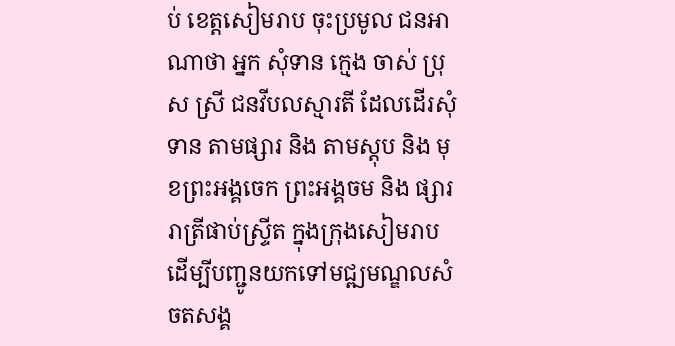ប់ ខេត្តសៀមរាប ចុះប្រមូល ជនអាណាថា អ្នក សុំទាន ក្មេង ចាស់ ប្រុស ស្រី ជនវីបលស្មារតី ដែលដើរសុំទាន តាមផ្សារ និង តាមស្តុប និង មុខព្រះអង្គចេក ព្រះអង្គចម និង ផ្សាររាត្រីផាប់ស្ទ្រីត ក្នុងក្រុងសៀមរាប ដើម្បីបញ្ជូនយកទៅមជ្ឍមណ្ឌលសំចតសង្គ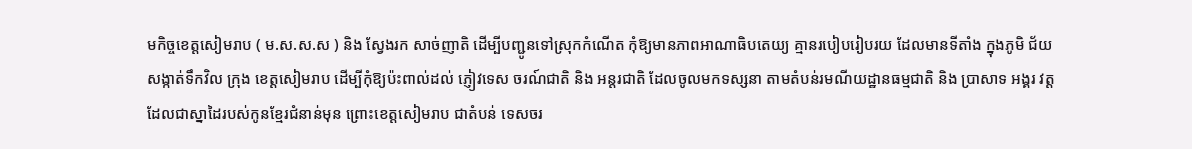មកិច្ចខេត្តសៀមរាប ( ម.ស.ស.ស ) និង ស្វែងរក សាច់ញាតិ ដើម្បីបញ្ជូនទៅស្រុកកំណើត កុំឱ្យមានភាពអាណាធិបតេយ្យ គ្មានរបៀបរៀបរយ ដែលមានទីតាំង ក្នុងភូមិ ជ័យ សង្កាត់ទឹកវិល ក្រុង ខេត្តសៀមរាប ដើម្បីកុំឱ្យប៉ះពាល់ដល់ ភ្ញៀវទេស ចរណ៍ជាតិ និង អន្តរជាតិ ដែលចូលមកទស្សនា តាមតំបន់រមណីយដ្ឋានធម្មជាតិ និង ប្រាសាទ អង្គរ វត្ត ដែលជាស្នាដៃរបស់កូនខ្មែរជំនាន់មុន ព្រោះខេត្តសៀមរាប ជាតំបន់ ទេសចរ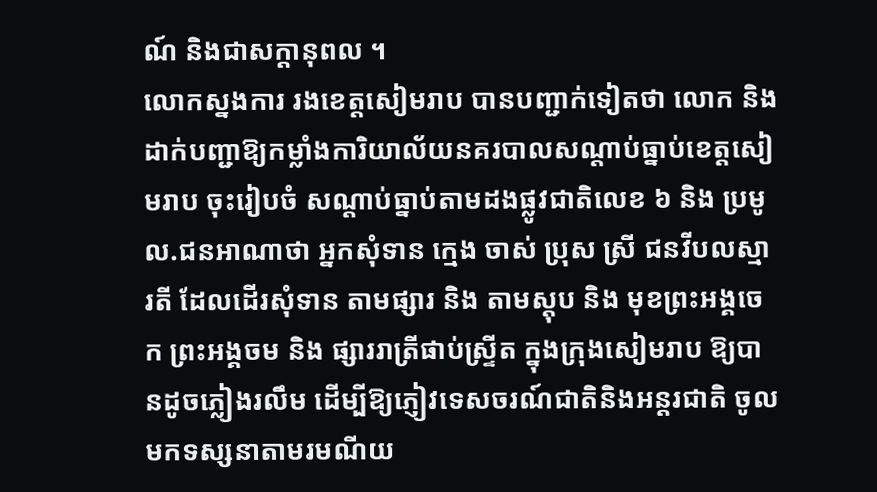ណ៍ និងជាសក្តានុពល ។
លោកស្នងការ រងខេត្តសៀមរាប បានបញ្ជាក់ទៀតថា លោក និង ដាក់បញ្ជាឱ្យកម្លាំងការិយាល័យនគរបាលសណ្តាប់ធ្នាប់ខេត្តសៀមរាប ចុះរៀបចំ សណ្តាប់ធ្នាប់តាមដងផ្លូវជាតិលេខ ៦ និង ប្រមូល.ជនអាណាថា អ្នកសុំទាន ក្មេង ចាស់ ប្រុស ស្រី ជនវីបលស្មារតី ដែលដើរសុំទាន តាមផ្សារ និង តាមស្តុប និង មុខព្រះអង្គចេក ព្រះអង្គចម និង ផ្សាររាត្រីផាប់ស្ទ្រីត ក្នុងក្រុងសៀមរាប ឱ្យបានដូចភ្លៀងរលឹម ដើម្បីឱ្យភ្ញៀវទេសចរណ៍ជាតិនិងអន្តរជាតិ ចូលមកទស្សនាតាមរមណីយ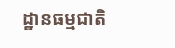ដ្ឋានធម្មជាតិ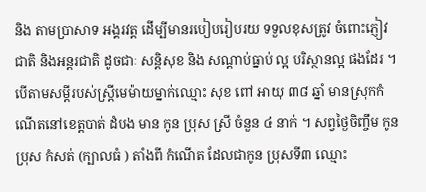និង តាមប្រាសាទ អង្គរវត្ត ដើម្បីមានរបៀបរៀបរយ ទទួលខុសត្រូវ ចំពោះភ្ញៀវជាតិ និងអន្តរជាតិ ដូចជាៈ សន្តិសុខ និង សណ្តាប់ធ្នាប់ ល្អ បរិស្ថានល្អ ផងដែរ ។
បើតាមសម្តីរបស់ស្ត្រីមេម៉ាយម្នាក់ឈ្មោះ សុខ ពៅ អាយុ ៣៨ ឆ្នាំ មានស្រុកកំណើតនៅខេត្តបាត់ ដំបង មាន កូន ប្រុស ស្រី ចំនួន ៤ នាក់ ។ សព្វថ្ងៃចិញ្ចឹម កូន ប្រុស កំសត់ (ក្បាលធំ ) តាំងពី កំណើត ដែលជាកូន ប្រុសទី៣ ឈ្មោះ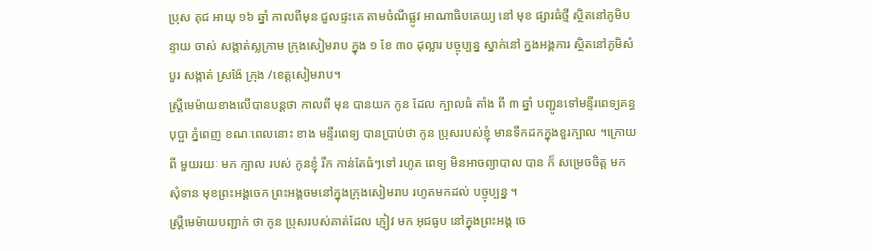ប្រុស គុជ អាយុ ១៦ ឆ្នាំ កាលពីមុន ជួលផ្ទះគេ តាមចំណីផ្លូវ អាណាធិបតេយ្យ នៅ មុខ ផ្សារធំថ្មី ស្ថិតនៅភូមិបន្ទាយ ចាស់ សង្កាត់ស្លក្រាម ក្រុងសៀមរាប ក្នុង ១ ខែ ៣០ ដុល្លារ បច្ចុប្បន្ន ស្នាក់នៅ ក្នងអង្គការ ស្ថិតនៅភូមិសំបួរ សង្កាត់ ស្រង៉ែ ក្រុង /ខេត្តសៀមរាប។
ស្ត្រីមេម៉ាយខាងលើបានបន្តថា កាលពី មុន បានយក កូន ដែល ក្បាលធំ តាំង ពី ៣ ឆ្នាំ បញ្ជូនទៅមន្ទីរពេទ្យគន្ធបុប្ផា ភ្នំពេញ ខណៈពេលនោះ ខាង មន្ទីរពេទ្យ បានប្រាប់ថា កូន ប្រុសរបស់ខ្ញុំ មានទឹកដកក្នុងខួរក្បាល ។ក្រោយ ពី មួយរយៈ មក ក្បាល របស់ កូនខ្ញុំ រីក កាន់តែធំៗទៅ រហូត ពេទ្យ មិនអាចព្យាបាល បាន ក៏ សម្រេចចិត្ត មក សុំទាន មុខព្រះអង្គចេក ព្រះអង្គចមនៅក្នុងក្រុងសៀមរាប រហូតមកដល់ បច្ចុប្បន្ន ។
ស្ត្រីមេម៉ាយបញ្ជាក់ ថា កូន ប្រុសរបស់គាត់ដែល ភ្ញៀវ មក អុជធូប នៅក្នុងព្រះអង្គ ចេ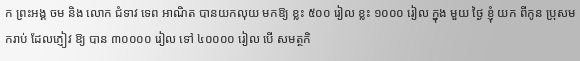ក ព្រះអង្គ ចម និង លោក ជំទាវ ទេព អាណិត បានយកលុយ មកឱ្យ ខ្លះ ៥០០ រៀល ខ្លះ ១០០០ រៀល ក្នុង មួយ ថ្ងៃ ខ្ញុំ យក ពីកូន ប្រុសមករាប់ ដែលភ្ញៀវ ឱ្យ បាន ៣០០០០ រៀល ទៅ ៤០០០០ រៀល បើ សមត្ថកិ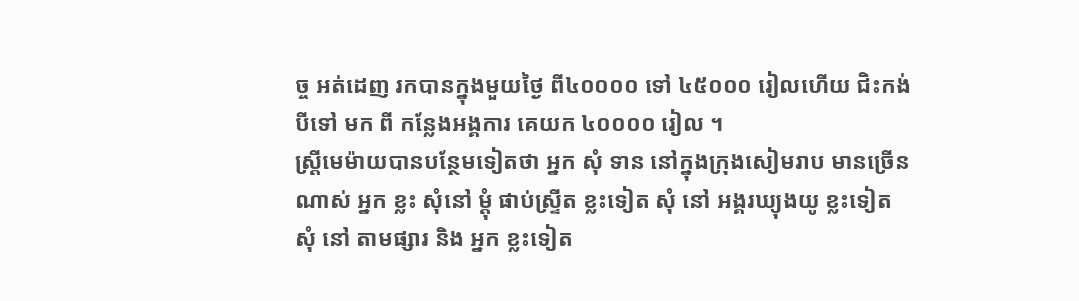ច្ច អត់ដេញ រកបានក្នុងមួយថ្ងៃ ពី៤០០០០ ទៅ ៤៥០០០ រៀលហើយ ជិះកង់បីទៅ មក ពី កន្លែងអង្គការ គេយក ៤០០០០ រៀល ។
ស្ត្រីមេម៉ាយបានបន្ថែមទៀតថា អ្នក សុំ ទាន នៅក្នុងក្រុងសៀមរាប មានច្រើនណាស់ អ្នក ខ្លះ សុំនៅ ម្តុំ ផាប់ស្ទ្រីត ខ្លះទៀត សុំ នៅ អង្គរឃ្យុងយូ ខ្លះទៀត សុំ នៅ តាមផ្សារ និង អ្នក ខ្លះទៀត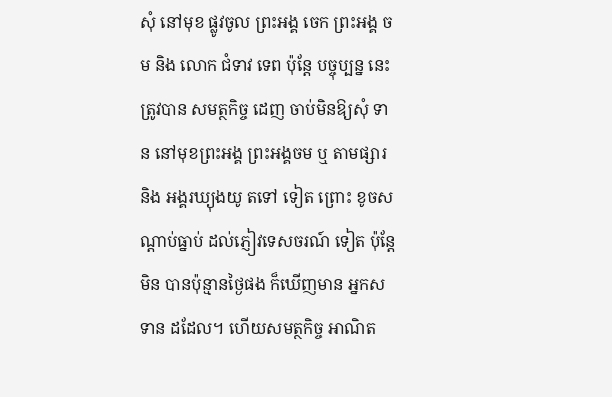សុំ នៅមុខ ផ្លូវចូល ព្រះអង្គ ចេក ព្រះអង្គ ចម និង លោក ជំទាវ ទេព ប៉ុន្តែ បច្ចុប្បន្ន នេះត្រូវបាន សមត្ថកិច្ច ដេញ ចាប់មិនឱ្យសុំ ទាន នៅមុខព្រះអង្គ ព្រះអង្គចម ឬ តាមផ្សារ និង អង្គរឃ្យុងយូ តទៅ ទៀត ព្រោះ ខូចសណ្តាប់ធ្នាប់ ដល់ភ្ញៀវទេសចរណ៍ ទៀត ប៉ុន្តែ មិន បានប៉ុន្មានថ្ងៃផង ក៏ឃើញមាន អ្នកសទាន ដដែល។ ហើយសមត្ថកិច្ច អាណិត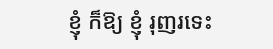ខ្ញុំ ក៏ឱ្យ ខ្ញុំ រុញរទេះ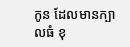កូន ដែលមានក្បាលធំ ខុ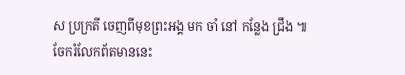ស ប្រក្រតី ចេញពីមុខព្រះអង្គ មក ចាំ នៅ កន្លែង ជ្រឹង ៕
ចែករំលែកព័តមាននេះ